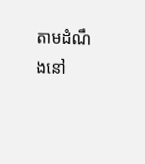តាមដំណឹងនៅ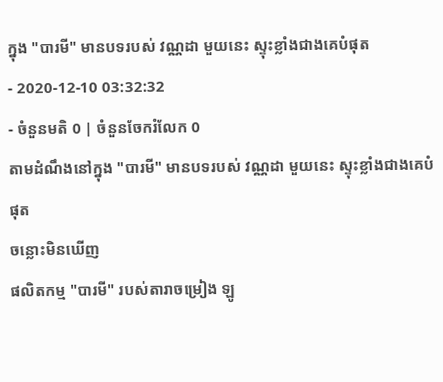ក្នុង "បារមី" មានបទរបស់ វណ្ណដា មួយនេះ ស្ទុះខ្លាំងជាងគេបំផុត
- 2020-12-10 03:32:32
- ចំនួនមតិ 0 | ចំនួនចែករំលែក 0
តាមដំណឹងនៅក្នុង "បារមី" មានបទរបស់ វណ្ណដា មួយនេះ ស្ទុះខ្លាំងជាងគេបំផុត
ចន្លោះមិនឃើញ
ផលិតកម្ម "បារមី" របស់តារាចម្រៀង ឡូ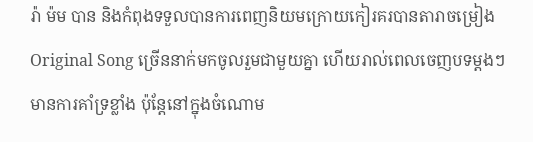រ៉ា ម៉ម បាន និងកំពុងទទួលបានការពេញនិយមក្រោយកៀរគរបានតារាចម្រៀង Original Song ច្រើននាក់មកចូលរួមជាមួយគ្នា ហើយរាល់ពេលចេញបទម្ដងៗមានការគាំទ្រខ្លាំង ប៉ុន្តែនៅក្នុងចំណោម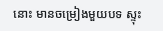នោះ មានចម្រៀងមួយបទ ស្ទុះ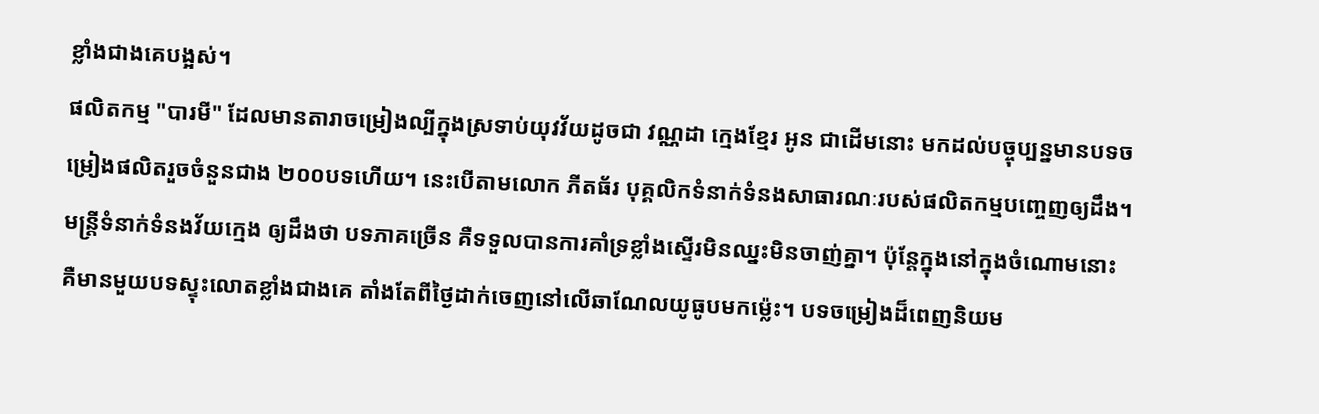ខ្លាំងជាងគេបង្អស់។
ផលិតកម្ម "បារមី" ដែលមានតារាចម្រៀងល្បីក្នុងស្រទាប់យុវវ័យដូចជា វណ្ណដា ក្មេងខ្មែរ អូន ជាដើមនោះ មកដល់បច្ចុប្បន្នមានបទចម្រៀងផលិតរួចចំនួនជាង ២០០បទហើយ។ នេះបើតាមលោក ភីតធ័រ បុគ្គលិកទំនាក់ទំនងសាធារណៈរបស់ផលិតកម្មបញ្ចេញឲ្យដឹង។
មន្ត្រីទំនាក់ទំនងវ័យក្មេង ឲ្យដឹងថា បទភាគច្រើន គឺទទួលបានការគាំទ្រខ្លាំងស្ទើរមិនឈ្នះមិនចាញ់គ្នា។ ប៉ុន្តែក្នុងនៅក្នុងចំណោមនោះ គឺមានមួយបទស្ទុះលោតខ្លាំងជាងគេ តាំងតែពីថ្ងៃដាក់ចេញនៅលើឆាណែលយូធូបមកម្ល៉េះ។ បទចម្រៀងដ៏ពេញនិយម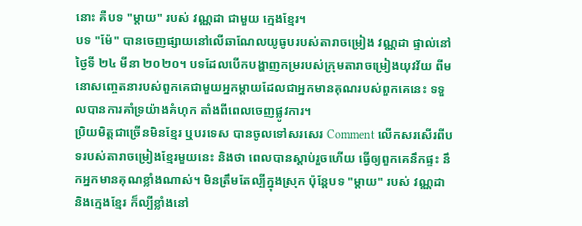នោះ គឺបទ "ម្ដាយ" របស់ វណ្ណដា ជាមួយ ក្មេងខ្មែរ។
បទ "ម៉ែ" បានចេញផ្សាយនៅលើឆាណែលយូធូបរបស់តារាចម្រៀង វណ្ណដា ផ្ទាល់នៅថ្ងៃទី ២៤ មីនា ២០២០។ បទដែលបើកបង្ហាញកម្ររបស់ក្រុមតារាចម្រៀងយុវវ័យ ពីមនោសញ្ចេតនារបស់ពួកគេជាមួយអ្នកម្ដាយដែលជាអ្នកមានគុណរបស់ពួកគេនេះ ទទួលបានការគាំទ្រយ៉ាងគំហុក តាំងពីពេលចេញផ្លូវការ។
ប្រិយមិត្តជាច្រើនមិនខ្មែរ ឬបរទេស បានចូលទៅសរសេរ Comment លើកសរសើរពីបទរបស់តារាចម្រៀងខ្មែរមួយនេះ និងថា ពេលបានស្ដាប់រួចហើយ ធ្វើឲ្យពួកគេនឹកផ្ទះ នឹកអ្នកមានគុណខ្លាំងណាស់។ មិនត្រឹមតែល្បីក្នុងស្រុក ប៉ុន្តែបទ "ម្ដាយ" របស់ វណ្ណដា និងក្មេងខ្មែរ ក៏ល្បីខ្លាំងនៅ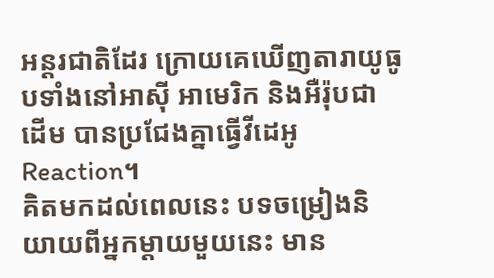អន្តរជាតិដែរ ក្រោយគេឃើញតារាយូធូបទាំងនៅអាស៊ី អាមេរិក និងអឺរ៉ុបជាដើម បានប្រជែងគ្នាធ្វើវីដេអូ Reaction។
គិតមកដល់ពេលនេះ បទចម្រៀងនិយាយពីអ្នកម្ដាយមួយនេះ មាន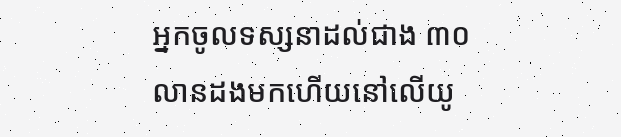អ្នកចូលទស្សនាដល់ជាង ៣០លានដងមកហើយនៅលើយូ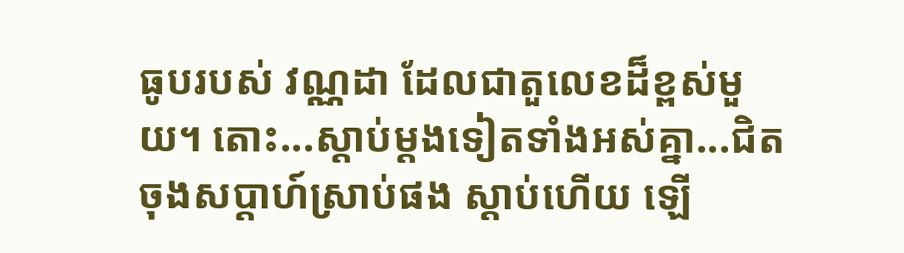ធូបរបស់ វណ្ណដា ដែលជាតួលេខដ៏ខ្ពស់មួយ។ តោះ...ស្ដាប់ម្ដងទៀតទាំងអស់គ្នា...ជិតចុងសប្ដាហ៍ស្រាប់ផង ស្ដាប់ហើយ ឡើ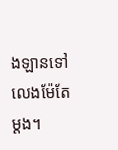ងឡានទៅលេងម៉ែតែម្ដង។